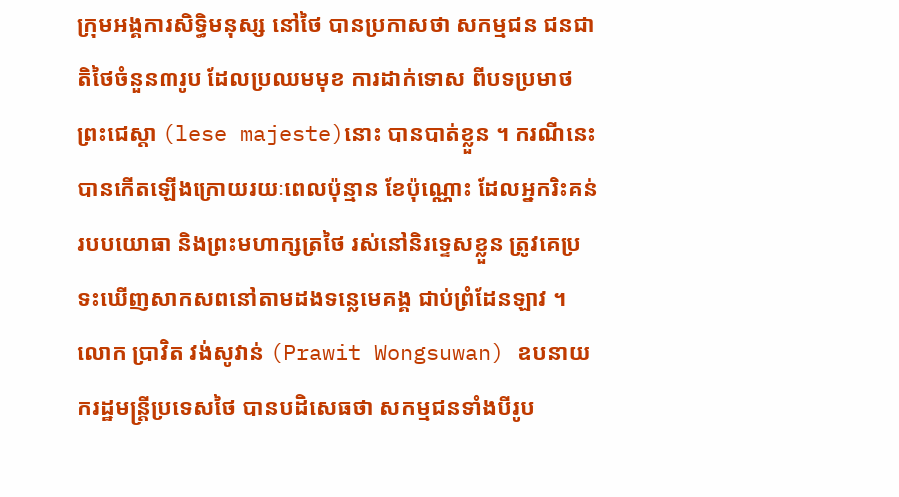ក្រុមអង្គការសិទ្ធិមនុស្ស នៅថៃ បានប្រកាសថា សកម្មជន ជនជាតិថៃចំនួន៣រូប ដែលប្រឈមមុខ ការដាក់ទោស ពីបទប្រមាថព្រះជេស្តា (lese majeste)នោះ បានបាត់ខ្លួន ។ ករណីនេះបានកើតឡើងក្រោយរយៈពេលប៉ុន្មាន ខែប៉ុណ្ណោះ ដែលអ្នករិះគន់របបយោធា និងព្រះមហាក្សត្រថៃ រស់នៅនិរទ្ទេសខ្លួន ត្រូវគេប្រទះឃើញសាកសពនៅតាមដងទន្លេមេគង្គ ជាប់ព្រំដែនឡាវ ។
លោក ប្រាវិត វង់សូវាន់ (Prawit Wongsuwan) ឧបនាយករដ្ឋមន្ត្រីប្រទេសថៃ បានបដិសេធថា សកម្មជនទាំងបីរូប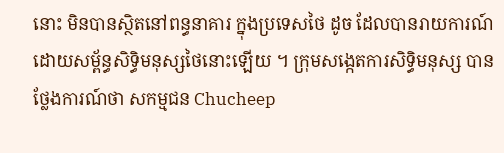នោះ មិនបានស្ថិតនៅពន្ធនាគារ ក្នុងប្រទេសថៃ ដូច ដែលបានរាយការណ៍ដោយសម្ព័ន្ធសិទ្ធិមនុស្សថៃនោះឡើយ ។ ក្រុមសង្កេតការសិទ្ធិមនុស្ស បានថ្លែងការណ៍ថា សកម្មជន Chucheep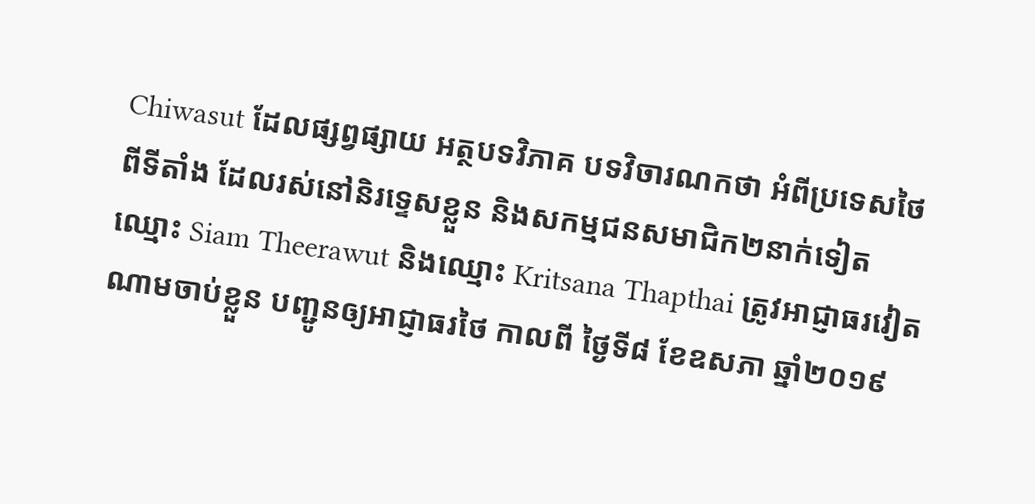Chiwasut ដែលផ្សព្វផ្សាយ អត្ថបទវិភាគ បទវិចារណកថា អំពីប្រទេសថៃ ពីទីតាំង ដែលរស់នៅនិរទ្ទេសខ្លួន និងសកម្មជនសមាជិក២នាក់ទៀត ឈ្មោះ Siam Theerawut និងឈ្មោះ Kritsana Thapthai ត្រូវអាជ្ញាធរវៀតណាមចាប់ខ្លួន បញ្ជូនឲ្យអាជ្ញាធរថៃ កាលពី ថ្ងៃទី៨ ខែឧសភា ឆ្នាំ២០១៩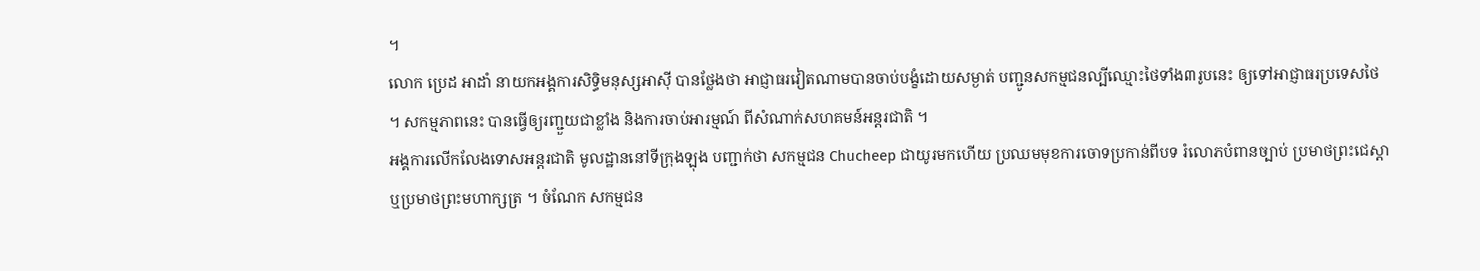។
លោក ប្រេដ អាដាំ នាយកអង្គការសិទ្ធិមនុស្សអាស៊ី បានថ្លែងថា អាជ្ញាធរវៀតណាមបានចាប់បង្ខំដោយសម្ងាត់ បញ្ជូនសកម្មជនល្បីឈ្មោះថៃទាំង៣រូបនេះ ឲ្យទៅអាជ្ញាធរប្រទេសថៃ ។ សកម្មភាពនេះ បានធ្វើឲ្យរញ្ជួយជាខ្លាំង និងការចាប់អារម្មណ៍ ពីសំណាក់សហគមន៍អន្តរជាតិ ។
អង្គការលើកលែងទោសអន្តរជាតិ មូលដ្ឋាននៅទីក្រុងឡុង បញ្ជាក់ថា សកម្មជន Chucheep ជាយូរមកហើយ ប្រឈមមុខការចោទប្រកាន់ពីបទ រំលោភបំពានច្បាប់ ប្រមាថព្រះជេស្តា ឬប្រមាថព្រះមហាក្សត្រ ។ ចំណែក សកម្មជន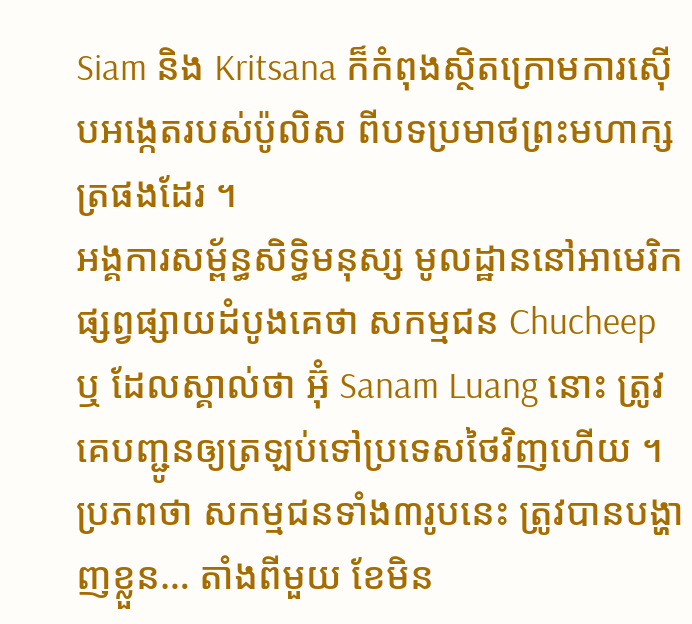Siam និង Kritsana ក៏កំពុងស្ថិតក្រោមការស៊ើបអង្កេតរបស់ប៉ូលិស ពីបទប្រមាថព្រះមហាក្សត្រផងដែរ ។
អង្គការសម្ព័ន្ធសិទ្ធិមនុស្ស មូលដ្ឋាននៅអាមេរិក ផ្សព្វផ្សាយដំបូងគេថា សកម្មជន Chucheep ឬ ដែលស្គាល់ថា អ៊ុំ Sanam Luang នោះ ត្រូវគេបញ្ជូនឲ្យត្រឡប់ទៅប្រទេសថៃវិញហើយ ។ ប្រភពថា សកម្មជនទាំង៣រូបនេះ ត្រូវបានបង្ហាញខ្លួន… តាំងពីមួយ ខែមិន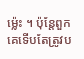ម្ល៉េះ ។ ប៉ុន្តែពួកគេទើបតែត្រូវប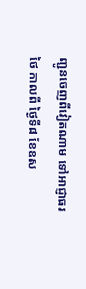ញ្ជូនចេញពីវៀតណាម ទៅអាជ្ញាធរថៃ កាលពី ថ្ងៃទី៨ ខែឧស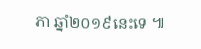ភា ឆ្នាំ២០១៩នេះទេ ៕